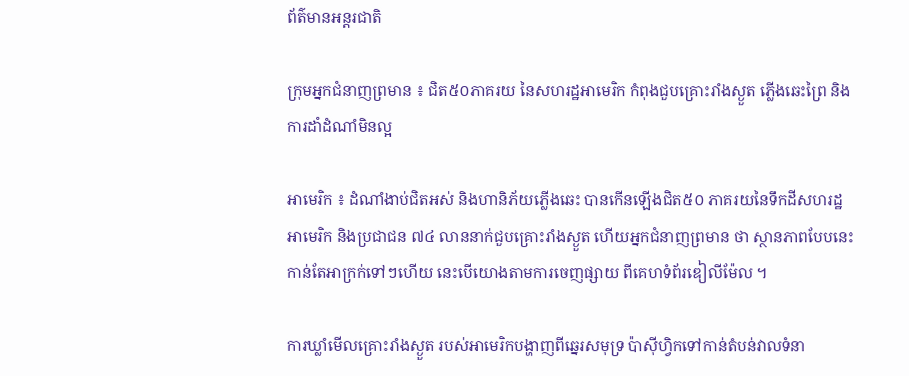ព័ត៌មានអន្តរជាតិ

ក្រុមអ្នកជំនាញព្រមាន ៖ ជិត៥០ភាគរយ នៃសហរដ្ឋអាមេរិក កំពុងជួបគ្រោះរាំងស្ងួត ភ្លើងឆេះព្រៃ និង ការដាំដំណាំមិនល្អ

អាមេរិក ៖ ដំណាំងាប់ជិតអស់ និងហានិភ័យភ្លើងឆេះ បានកើនឡើងជិត៥០ ភាគរយនៃទឹកដីសហរដ្ឋអាមេរិក និងប្រជាជន ៧៤ លាននាក់ជួបគ្រោះរាំងស្ងួត ហើយអ្នកជំនាញព្រមាន ថា ស្ថានភាពបែបនេះ កាន់តែអាក្រក់ទៅៗហើយ នេះបើយោងតាមការចេញផ្សាយ ពីគេហទំព័រឌៀលីម៉ែល ។

ការឃ្លាំមើលគ្រោះរាំងស្ងួត របស់អាមេរិកបង្ហាញពីឆ្នេរសមុទ្រ ប៉ាស៊ីហ្វិកទៅកាន់តំបន់វាលទំនា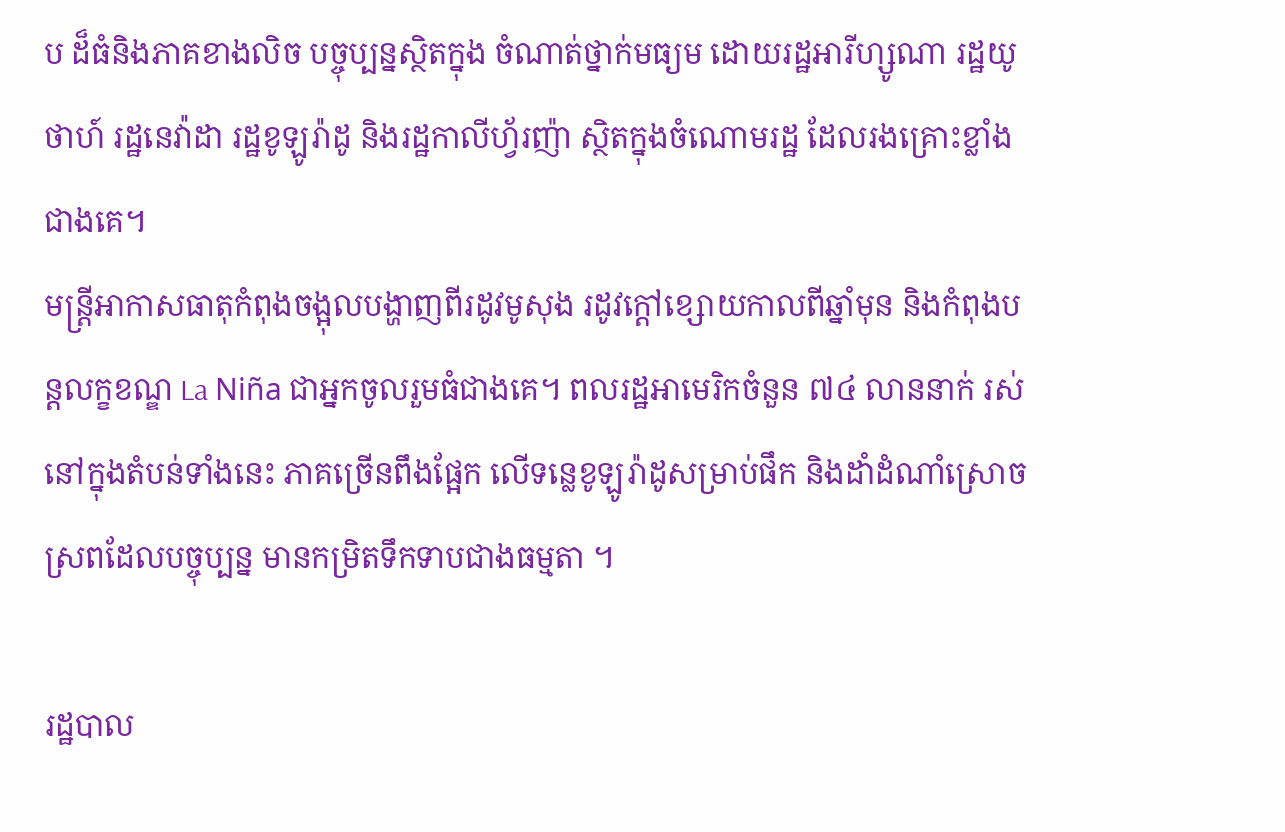ប ដ៏ធំនិងភាគខាងលិច បច្ចុប្បន្នស្ថិតក្នុង ចំណាត់ថ្នាក់មធ្យម ដោយរដ្ឋអារីហ្សូណា រដ្ឋយូថាហ៍ រដ្ឋនេវ៉ាដា រដ្ឋខូឡូរ៉ាដូ និងរដ្ឋកាលីហ្វ័រញ៉ា ស្ថិតក្នុងចំណោមរដ្ឋ ដែលរងគ្រោះខ្លាំងជាងគេ។
មន្រ្តីអាកាសធាតុកំពុងចង្អុលបង្ហាញពីរដូវមូសុង រដូវក្តៅខ្សោយកាលពីឆ្នាំមុន និងកំពុងបន្តលក្ខខណ្ឌ La Niña ជាអ្នកចូលរួមធំជាងគេ។ ពលរដ្ឋអាមេរិកចំនួន ៧៤ លាននាក់ រស់នៅក្នុងតំបន់ទាំងនេះ ភាគច្រើនពឹងផ្អែក លើទន្លេខូឡូរ៉ាដូសម្រាប់ផឹក និងដាំដំណាំស្រោចស្រពដែលបច្ចុប្បន្ន មានកម្រិតទឹកទាបជាងធម្មតា ។

រដ្ឋបាល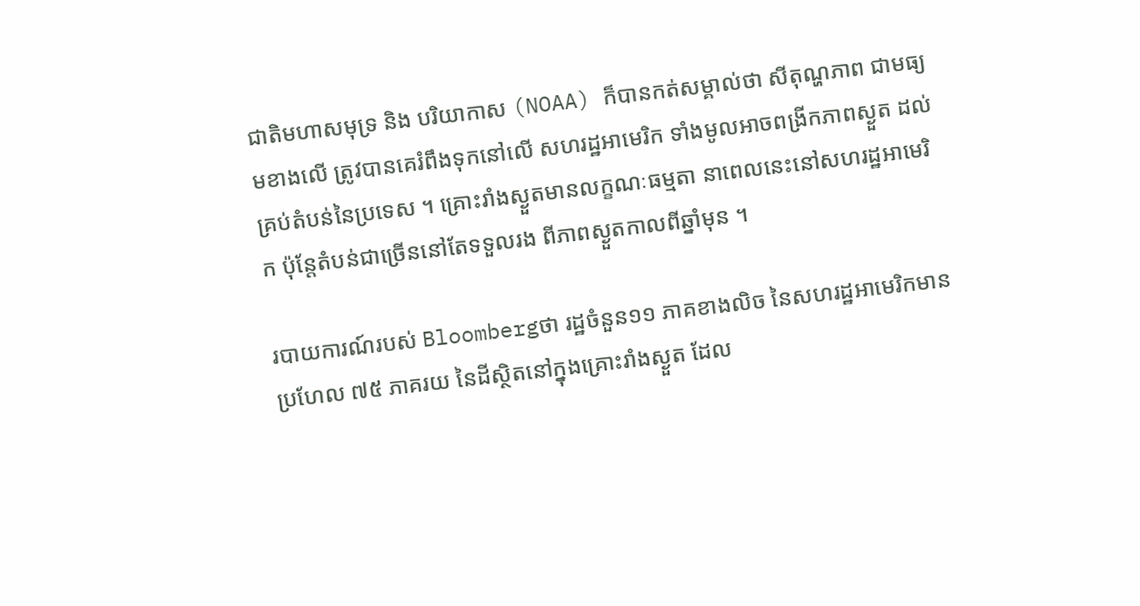ជាតិមហាសមុទ្រ និង បរិយាកាស (NOAA) ក៏បានកត់សម្គាល់ថា សីតុណ្ហភាព ជាមធ្យមខាងលើ ត្រូវបានគេរំពឹងទុកនៅលើ សហរដ្ឋអាមេរិក ទាំងមូលអាចពង្រីកភាពស្ងួត ដល់គ្រប់តំបន់នៃប្រទេស ។ គ្រោះរាំងស្ងួតមានលក្ខណៈធម្មតា នាពេលនេះនៅសហរដ្ឋអាមេរិក ប៉ុន្តែតំបន់ជាច្រើននៅតែទទួលរង ពីភាពស្ងួតកាលពីឆ្នាំមុន ។

របាយការណ៍របស់ Bloombergថា រដ្ឋចំនួន១១ ភាគខាងលិច នៃសហរដ្ឋអាមេរិកមានប្រហែល ៧៥ ភាគរយ នៃដីស្ថិតនៅក្នុងគ្រោះរាំងស្ងួត ដែល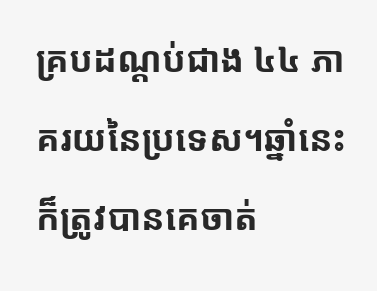គ្របដណ្តប់ជាង ៤៤ ភាគរយនៃប្រទេស។ឆ្នាំនេះក៏ត្រូវបានគេចាត់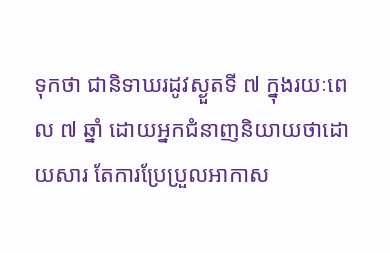ទុកថា ជានិទាឃរដូវស្ងួតទី ៧ ក្នុងរយៈពេល ៧ ឆ្នាំ ដោយអ្នកជំនាញនិយាយថាដោយសារ តែការប្រែប្រួលអាកាស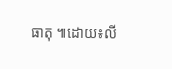ធាតុ ៕ដោយ៖លី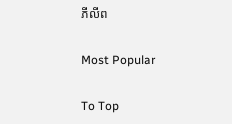ភីលីព

Most Popular

To Top